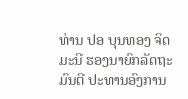ທ່ານ ປອ ບຸນທອງ ຈິດມະນີ ຮອງນາຍົກລັດຖະມົນຕີ ປະທານອົງການ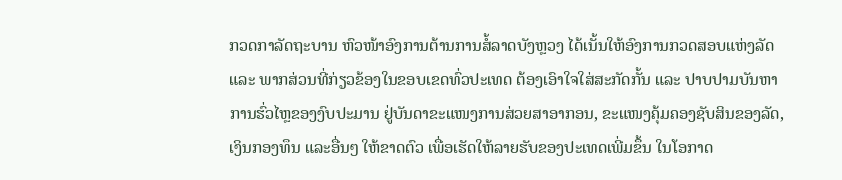ກວດກາລັດຖະບານ ຫົວໜ້າອົງການຕ້ານການສໍ້ລາດບັງຫຼວງ ໄດ້ເນັ້ນໃຫ້ອົງການກວດສອບແຫ່ງລັດ ແລະ ພາກສ່ວນທີ່ກ່ຽວຂ້ອງໃນຂອບເຂດທົ່ວປະເທດ ຕ້ອງເອົາໃຈໃສ່ສະກັດກັ້ນ ແລະ ປາບປາມບັນຫາການຮົ່ວໄຫຼຂອງງົບປະມານ ຢູ່ບັນດາຂະແໜງການສ່ວຍສາອາກອນ, ຂະແໜງຄຸ້ມຄອງຊັບສິນຂອງລັດ, ເງິນກອງທຶນ ແລະອື່ນໆ ໃຫ້ຂາດຕົວ ເພື່ອເຮັດໃຫ້ລາຍຮັບຂອງປະເທດເພີ່ມຂຶ້ນ ໃນໂອກາດ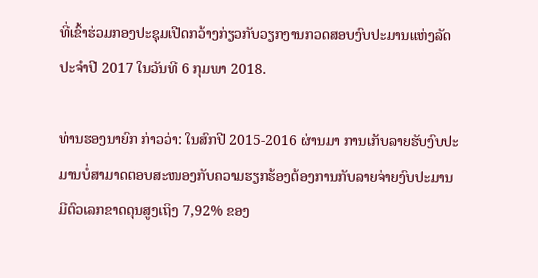ທີ່ເຂົ້າຮ່ວມກອງປະຊຸມເປີດກວ້າງກ່ຽວກັບວຽກງານກວດສອບງົບປະມານແຫ່ງລັດ ປະຈໍາປີ 2017 ໃນວັນທີ 6 ກຸມພາ 2018.

ທ່ານຮອງນາຍົກ ກ່າວວ່າ: ໃນສົກປີ 2015-2016 ຜ່ານມາ ການເກັບລາຍຮັບງົບປະມານບໍ່ສາມາດຕອບສະໜອງກັບຄວາມຮຽກຮ້ອງຕ້ອງການກັບລາຍຈ່າຍງົບປະມານ ມີຕົວເລກຂາດດຸນສູງເຖິງ 7,92% ຂອງ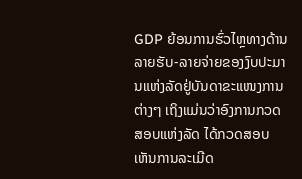GDP ຍ້ອນການຮົ່ວໄຫຼທາງດ້ານລາຍຮັບ-ລາຍຈ່າຍຂອງງົບປະມານແຫ່ງລັດຢູ່ບັນດາຂະແໜງການຕ່າງໆ ເຖິງແມ່ນວ່າອົງການກວດສອບແຫ່ງລັດ ໄດ້ກວດສອບເຫັນການລະເມີດ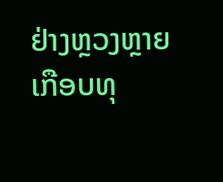ຢ່າງຫຼວງຫຼາຍເກືອບທຸ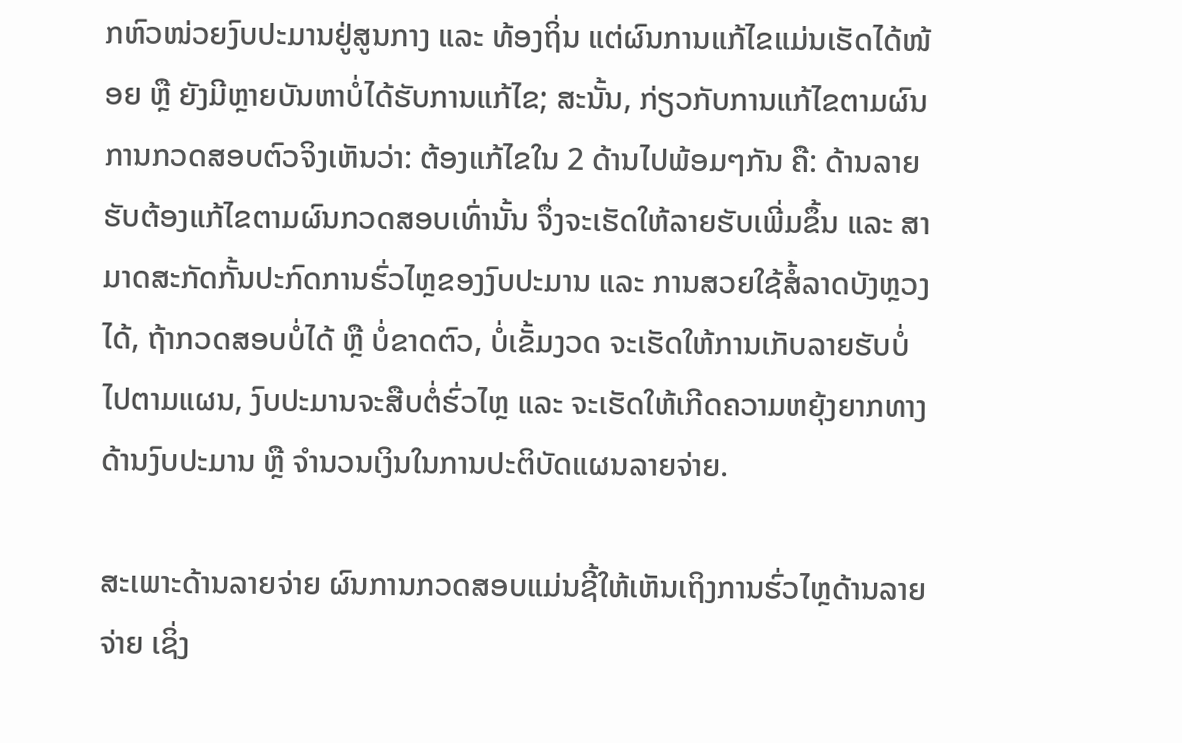ກຫົວໜ່ວຍງົບປະມານຢູ່ສູນກາງ ແລະ ທ້ອງຖິ່ນ ແຕ່ຜົນການແກ້ໄຂແມ່ນເຮັດໄດ້ໜ້ອຍ ຫຼື ຍັງມີຫຼາຍບັນຫາບໍ່ໄດ້ຮັບການແກ້ໄຂ; ສະນັ້ນ, ກ່ຽວກັບການແກ້ໄຂຕາມຜົນການກວດສອບຕົວຈິງເຫັນວ່າ: ຕ້ອງແກ້ໄຂໃນ 2 ດ້ານໄປພ້ອມໆກັນ ຄື: ດ້ານລາຍຮັບຕ້ອງແກ້ໄຂຕາມຜົນກວດສອບເທົ່ານັ້ນ ຈຶ່ງຈະເຮັດໃຫ້ລາຍຮັບເພີ່ມຂຶ້ນ ແລະ ສາມາດສະກັດກັ້ນປະກົດການຮົ່ວໄຫຼຂອງງົບປະມານ ແລະ ການສວຍໃຊ້ສໍ້ລາດບັງຫຼວງໄດ້, ຖ້າກວດສອບບໍ່ໄດ້ ຫຼື ບໍ່ຂາດຕົວ, ບໍ່ເຂັ້ມງວດ ຈະເຮັດໃຫ້ການເກັບລາຍຮັບບໍ່ໄປຕາມແຜນ, ງົບປະມານຈະສືບຕໍ່ຮົ່ວໄຫຼ ແລະ ຈະເຮັດໃຫ້ເກີດຄວາມຫຍຸ້ງຍາກທາງດ້ານງົບປະມານ ຫຼື ຈໍານວນເງິນໃນການປະຕິບັດແຜນລາຍຈ່າຍ.

ສະເພາະດ້ານລາຍຈ່າຍ ຜົນການກວດສອບແມ່ນຊີ້ໃຫ້ເຫັນເຖິງການຮົ່ວໄຫຼດ້ານລາຍຈ່າຍ ເຊິ່ງ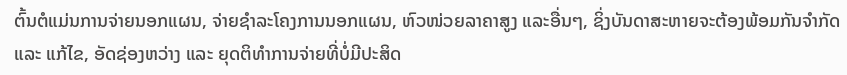ຕົ້ນຕໍແມ່ນການຈ່າຍນອກແຜນ, ຈ່າຍຊໍາລະໂຄງການນອກແຜນ, ຫົວໜ່ວຍລາຄາສູງ ແລະອື່ນໆ, ຊິ່ງບັນດາສະຫາຍຈະຕ້ອງພ້ອມກັນຈໍາກັດ ແລະ ແກ້ໄຂ, ອັດຊ່ອງຫວ່າງ ແລະ ຍຸດຕິທໍາການຈ່າຍທີ່ບໍ່ມີປະສິດ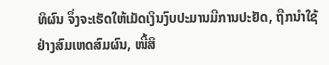ທິຜົນ ຈຶ່ງຈະເຮັດໃຫ້ເມັດເງິນງົບປະມານມີການປະຢັດ, ຖືກນໍາໃຊ້ຢ່າງສົມເຫດສົມຜົນ, ໜີ້ສິ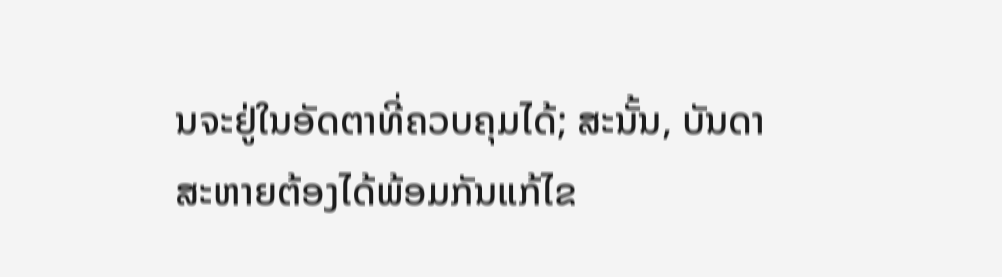ນຈະຢູ່ໃນອັດຕາທີ່ຄວບຄຸມໄດ້; ສະນັ້ນ, ບັນດາສະຫາຍຕ້ອງໄດ້ພ້ອມກັນແກ້ໄຂ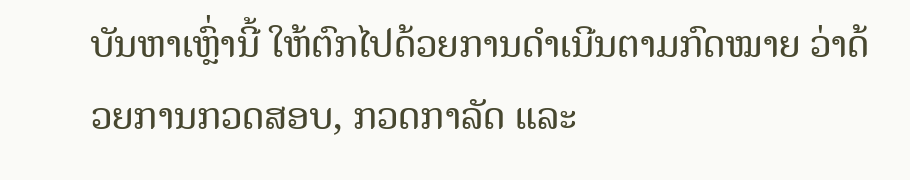ບັນຫາເຫຼົ່ານີ້ ໃຫ້ຕົກໄປດ້ວຍການດໍາເນີນຕາມກົດໝາຍ ວ່າດ້ວຍການກວດສອບ, ກວດກາລັດ ແລະ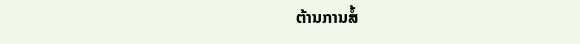ຕ້ານການສໍ້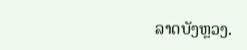ລາດບັງຫຼວງ.